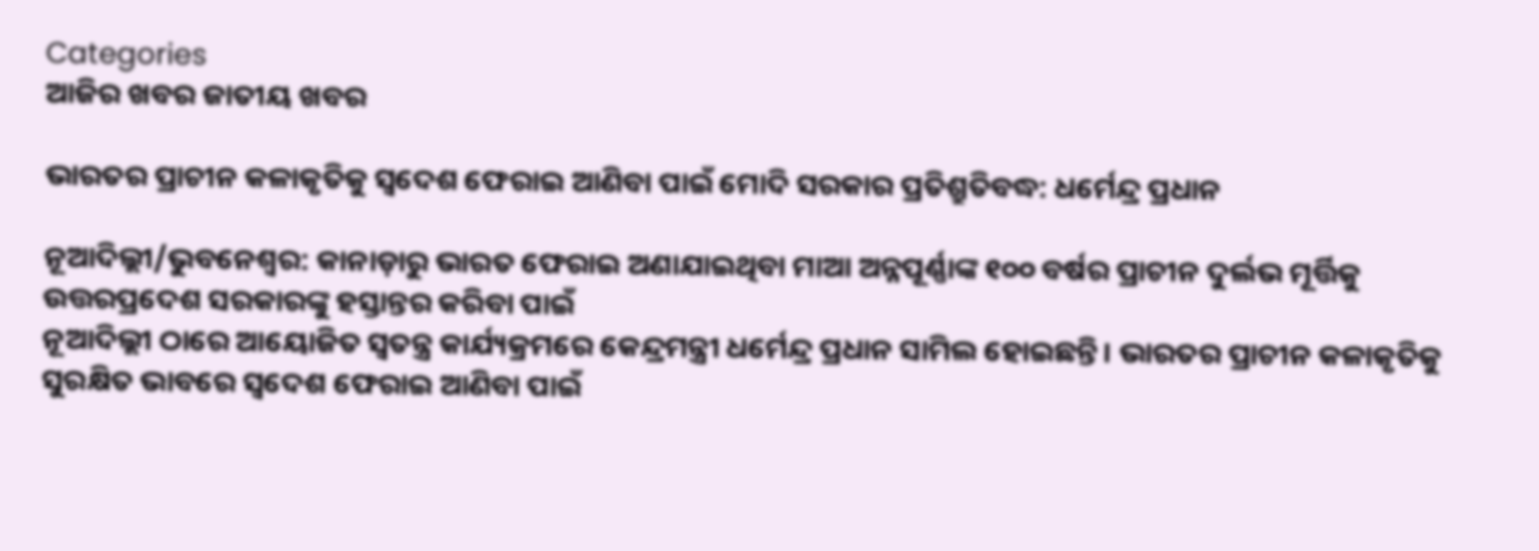Categories
ଆଜିର ଖବର ଜାତୀୟ ଖବର

ଭାରତର ପ୍ରାଚୀନ କଳାକୃତିକୁ ସ୍ୱଦେଶ ଫେରାଇ ଆଣିବା ପାଇଁ ମୋଦି ସରକାର ପ୍ରତିଶ୍ରୁତିବଦ୍ଧ: ଧର୍ମେନ୍ଦ୍ର ପ୍ରଧାନ

ନୂଆଦିଲ୍ଲୀ/ଭୁବନେଶ୍ୱର: କାନାଡ଼ାରୁ ଭାରତ ଫେରାଇ ଅଣାଯାଇଥିବା ମାଆ ଅନ୍ନପୂର୍ଣ୍ଣାଙ୍କ ୧୦୦ ବର୍ଷର ପ୍ରାଚୀନ ଦୁର୍ଲଭ ମୂର୍ତ୍ତିକୁ ଉତ୍ତରପ୍ରଦେଶ ସରକାରଙ୍କୁ ହସ୍ତାନ୍ତର କରିବା ପାଇଁ
ନୂଆଦିଲ୍ଲୀ ଠାରେ ଆୟୋଜିତ ସ୍ୱତନ୍ତ୍ର କାର୍ଯ୍ୟକ୍ରମରେ କେନ୍ଦ୍ରମନ୍ତ୍ରୀ ଧର୍ମେନ୍ଦ୍ର ପ୍ରଧାନ ସାମିଲ ହୋଇଛନ୍ତି। ଭାରତର ପ୍ରାଚୀନ କଳାକୃତିକୁ ସୁରକ୍ଷିତ ଭାବରେ ସ୍ୱଦେଶ ଫେରାଇ ଆଣିବା ପାଇଁ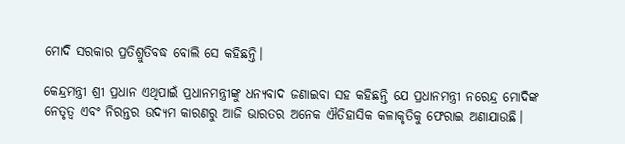ମୋଦି ସରକାର ପ୍ରତିଶ୍ରୁତିବଦ୍ଧ ବୋଲି ସେ କହିଛନ୍ତି।

କେନ୍ଦ୍ରମନ୍ତ୍ରୀ ଶ୍ରୀ ପ୍ରଧାନ ଏଥିପାଇଁ ପ୍ରଧାନମନ୍ତ୍ରୀଙ୍କୁ ଧନ୍ୟବାଦ ଜଣାଇବା ସହ କହିଛନ୍ତି ଯେ ପ୍ରଧାନମନ୍ତ୍ରୀ ନରେନ୍ଦ୍ର ମୋଦିଙ୍କ ନେତୃତ୍ୱ ଏବଂ ନିରନ୍ତର ଉଦ୍ୟମ କାରଣରୁ ଆଜି ଭାରତର ଅନେକ ଐତିହାସିକ କଳାକୃତିକୁ ଫେରାଇ ଅଣାଯାଉଛି।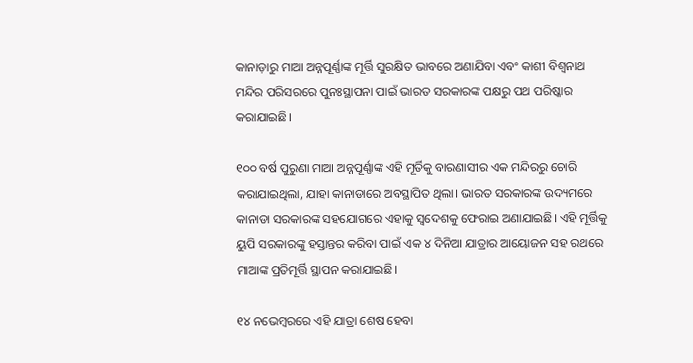କାନାଡ଼ାରୁ ମାଆ ଅନ୍ନପୂର୍ଣ୍ଣାଙ୍କ ମୂର୍ତ୍ତି ସୁରକ୍ଷିତ ଭାବରେ ଅଣାଯିବା ଏବଂ କାଶୀ ବିଶ୍ୱନାଥ ମନ୍ଦିର ପରିସରରେ ପୁନଃସ୍ଥାପନା ପାଇଁ ଭାରତ ସରକାରଙ୍କ ପକ୍ଷରୁ ପଥ ପରିଷ୍କାର କରାଯାଇଛି।

୧୦୦ ବର୍ଷ ପୁରୁଣା ମାଆ ଅନ୍ନପୂର୍ଣ୍ଣାଙ୍କ ଏହି ମୂର୍ତିକୁ ବାରଣାସୀର ଏକ ମନ୍ଦିରରୁ ଚୋରି କରାଯାଇଥିଲା, ଯାହା କାନାଡାରେ ଅବସ୍ଥାପିତ ଥିଲା। ଭାରତ ସରକାରଙ୍କ ଉଦ୍ୟମରେ କାନାଡା ସରକାରଙ୍କ ସହଯୋଗରେ ଏହାକୁ ସ୍ୱଦେଶକୁ ଫେରାଇ ଅଣାଯାଇଛି। ଏହି ମୂର୍ତ୍ତିକୁ ୟୁପି ସରକାରଙ୍କୁ ହସ୍ତାନ୍ତର କରିବା ପାଇଁ ଏକ ୪ ଦିନିଆ ଯାତ୍ରାର ଆୟୋଜନ ସହ ରଥରେ ମାଆଙ୍କ ପ୍ରତିମୂର୍ତ୍ତି ସ୍ଥାପନ କରାଯାଇଛି।

୧୪ ନଭେମ୍ବରରେ ଏହି ଯାତ୍ରା ଶେଷ ହେବା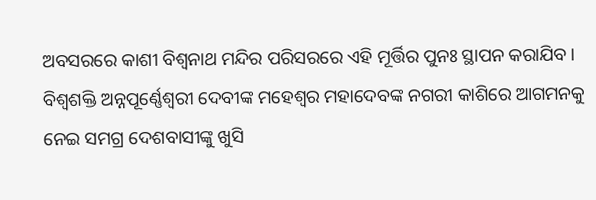ଅବସରରେ କାଶୀ ବିଶ୍ୱନାଥ ମନ୍ଦିର ପରିସରରେ ଏହି ମୂର୍ତ୍ତିର ପୁନଃ ସ୍ଥାପନ କରାଯିବ। ବିଶ୍ୱଶକ୍ତି ଅନ୍ନପୂର୍ଣ୍ଣେଶ୍ୱରୀ ଦେବୀଙ୍କ ମହେଶ୍ୱର ମହାଦେବଙ୍କ ନଗରୀ କାଶିରେ ଆଗମନକୁ ନେଇ ସମଗ୍ର ଦେଶବାସୀଙ୍କୁ ଖୁସି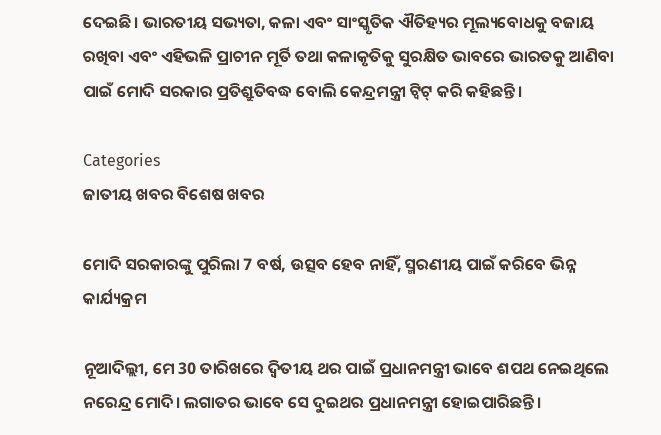ଦେଇଛି। ଭାରତୀୟ ସଭ୍ୟତା, କଳା ଏବଂ ସାଂସ୍କୃତିକ ଐତିହ୍ୟର ମୂଲ୍ୟବୋଧକୁ ବଜାୟ ରଖିବା ଏବଂ ଏହିଭଳି ପ୍ରାଚୀନ ମୂର୍ତି ତଥା କଳାକୃତିକୁ ସୁରକ୍ଷିତ ଭାବରେ ଭାରତକୁ ଆଣିବା ପାଇଁ ମୋଦି ସରକାର ପ୍ରତିଶ୍ରୁତିବଦ୍ଧ ବୋଲି କେନ୍ଦ୍ରମନ୍ତ୍ରୀ ଟ୍ୱିଟ୍ କରି କହିଛନ୍ତି।

Categories
ଜାତୀୟ ଖବର ବିଶେଷ ଖବର

ମୋଦି ସରକାରଙ୍କୁ ପୁରିଲା 7 ବର୍ଷ, ଉତ୍ସବ ହେବ ନାହିଁ, ସ୍ମରଣୀୟ ପାଇଁ କରିବେ ଭିନ୍ନ କାର୍ଯ୍ୟକ୍ରମ

ନୂଆଦିଲ୍ଲୀ, ମେ 30 ତାରିଖରେ ଦ୍ବିତୀୟ ଥର ପାଇଁ ପ୍ରଧାନମନ୍ତ୍ରୀ ଭାବେ ଶପଥ ନେଇଥିଲେ ନରେନ୍ଦ୍ର ମୋଦି। ଲଗାତର ଭାବେ ସେ ଦୁଇଥର ପ୍ରଧାନମନ୍ତ୍ରୀ ହୋଇପାରିଛନ୍ତି।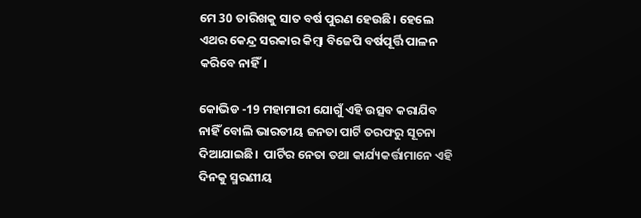ମେ 30 ତାରିଖକୁ ସାତ ବର୍ଷ ପୁରଣ ହେଉଛି। ହେଲେ ଏଥର କେନ୍ଦ୍ର ସରକାର କିମ୍ବା ବିଜେପି ବର୍ଷପୂର୍ତ୍ତି ପାଳନ କରିବେ ନାହିଁ।

କୋଭିଡ -19 ମହାମାରୀ ଯୋଗୁଁ ଏହି ଉତ୍ସବ କରାଯିବ ନାହିଁ ବୋଲି ଭାରତୀୟ ଜନତା ପାର୍ଟି ତରଫରୁ ସୂଚନା ଦିଆଯାଇଛି।  ପାର୍ଟିର ନେତା ତଥା କାର୍ଯ୍ୟକର୍ତ୍ତାମାନେ ଏହି ଦିନକୁ ସ୍ମରଣୀୟ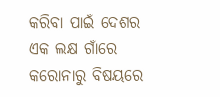କରିବା ପାଇଁ ଦେଶର ଏକ ଲକ୍ଷ ଗାଁରେ କରୋନାରୁ ବିଷୟରେ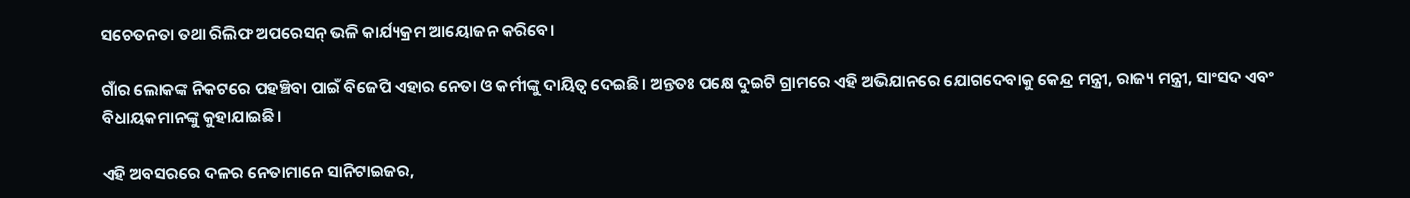ସଚେତନତା ତଥା ରିଲିଫ ଅପରେସନ୍ ଭଳି କାର୍ଯ୍ୟକ୍ରମ ଆୟୋଜନ କରିବେ।

ଗାଁର ଲୋକଙ୍କ ନିକଟରେ ପହଞ୍ଚିବା ପାଇଁ ବିଜେପି ଏହାର ନେତା ଓ କର୍ମୀଙ୍କୁ ଦାୟିତ୍ବ ଦେଇଛି। ଅନ୍ତତଃ ପକ୍ଷେ ଦୁଇଟି ଗ୍ରାମରେ ଏହି ଅଭିଯାନରେ ଯୋଗଦେବାକୁ କେନ୍ଦ୍ର ମନ୍ତ୍ରୀ, ରାଜ୍ୟ ମନ୍ତ୍ରୀ, ସାଂସଦ ଏବଂ ବିଧାୟକମାନଙ୍କୁ କୁହାଯାଇଛି।

ଏହି ଅବସରରେ ଦଳର ନେତାମାନେ ସାନିଟାଇଜର,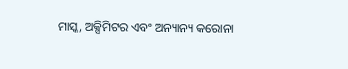ମାସ୍କ, ଅକ୍ସିମିଟର ଏବଂ ଅନ୍ୟାନ୍ୟ କରୋନା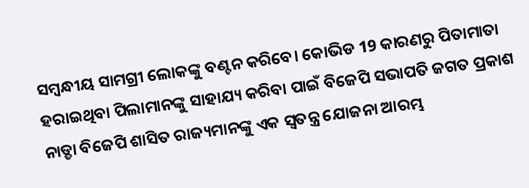ସମ୍ବନ୍ଧୀୟ ସାମଗ୍ରୀ ଲୋକଙ୍କୁ ବଣ୍ଟନ କରିବେ। କୋଭିଡ 19 କାରଣରୁ ପିତାମାତା ହରାଇଥିବା ପିଲାମାନଙ୍କୁ ସାହାଯ୍ୟ କରିବା ପାଇଁ ବିଜେପି ସଭାପତି ଜଗତ ପ୍ରକାଶ ନାଡ୍ଡା ବିଜେପି ଶାସିତ ରାଜ୍ୟମାନଙ୍କୁ ଏକ ସ୍ୱତନ୍ତ୍ର ଯୋଜନା ଆରମ୍ଭ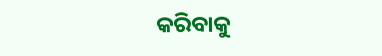କରିବାକୁ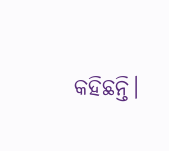କହିଛନ୍ତି।